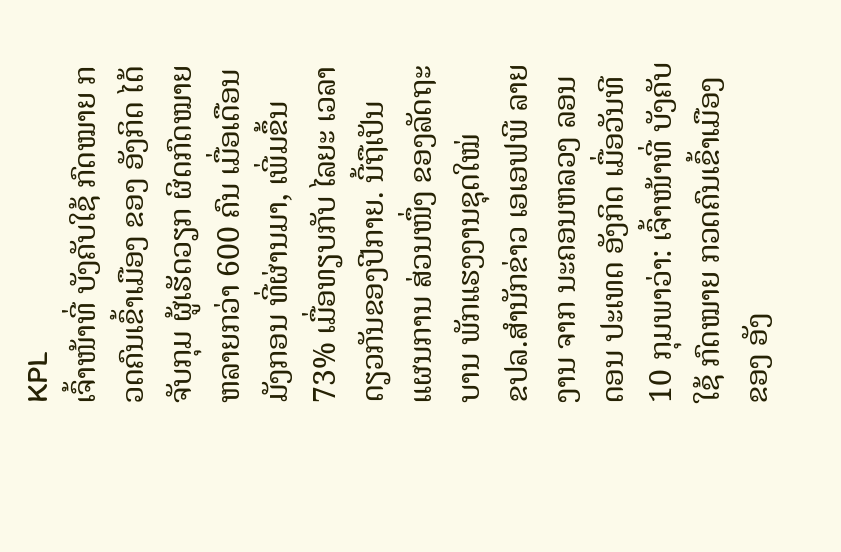KPL
ເຈົ້າໜ້າທີ່ ບັງຄັບໃຊ້ ກົດໝາຍ ກວດຄົນເຂົ້າເມືອງ ຂອງ ອັງກິດ ໄດ້ຈັບກຸມ ຜູ້ເຮັດວຽກ ຜິດກົດໝາຍຫລາຍກວ່າ 600 ຄົນ ເມື່ອເດືອນ ມັງກອນ ທີ່ຜ່ານມາ, ເພີ່ມຂຶ້ນ 73% ເມື່ອທຽບກັບ ໄລຍະ ເວລາດຽວກັນຂອງປີກາຍ. ນີ້ຖືເປັນ ແຜນການ ສ່ວນໜຶ່ງ ຂອງລັດຖະບານ ພັກແຮງງານຊຸດໃໝ່
ຂປລ.ສຳນັກຂ່າວ ເອເອຟພີ ລາຍງານ ຈາກ ນະຄອນຫລວງ ລອນດອນ ປະເທດ ອັງກິດ ເມື່ອວັນທີ 10 ກຸມພາວ່າ: ເຈົ້າໜ້າທີ່ ບັງຄັບໃຊ້ ກົດໝາຍ ກວດຄົນເຂົ້າເມືອງ ຂອງ ອັງ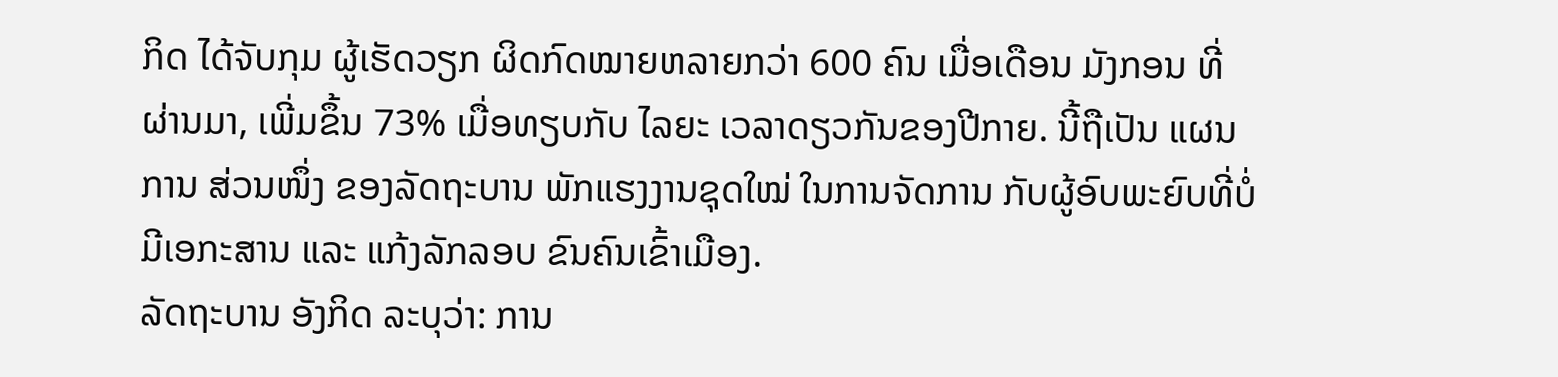ກິດ ໄດ້ຈັບກຸມ ຜູ້ເຮັດວຽກ ຜິດກົດໝາຍຫລາຍກວ່າ 600 ຄົນ ເມື່ອເດືອນ ມັງກອນ ທີ່ຜ່ານມາ, ເພີ່ມຂຶ້ນ 73% ເມື່ອທຽບກັບ ໄລຍະ ເວລາດຽວກັນຂອງປີກາຍ. ນີ້ຖືເປັນ ແຜນການ ສ່ວນໜຶ່ງ ຂອງລັດຖະບານ ພັກແຮງງານຊຸດໃໝ່ ໃນການຈັດການ ກັບຜູ້ອົບພະຍົບທີ່ບໍ່ມີເອກະສານ ແລະ ແກ້ງລັກລອບ ຂົນຄົນເຂົ້າເມືອງ.
ລັດຖະບານ ອັງກິດ ລະບຸວ່າ: ການ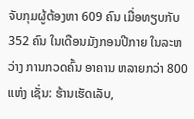ຈັບກຸມຜູ້ຕ້ອງຫາ 609 ຄົນ ເມື່ອທຽບກັບ 352 ຄົນ ໃນເດືອນມັງກອນປີກາຍ ໃນລະຫວ່າງ ການກວດຄົ້ນ ອາຄານ ຫລາຍກວ່າ 800 ແຫ່ງ ເຊັ່ນ: ຮ້ານເຮັດເລັບ,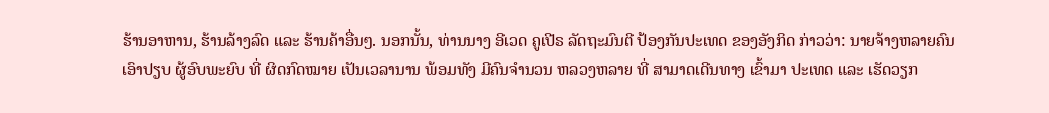ຮ້ານອາຫານ, ຮ້ານລ້າງລົດ ແລະ ຮ້ານຄ້າອື່ນໆ. ນອກນັ້ນ, ທ່ານນາງ ອີເວດ ຄູເປີຣ ລັດຖະມົນຕີ ປ້ອງກັນປະເທດ ຂອງອັງກິດ ກ່າວວ່າ: ນາຍຈ້າງຫລາຍຄົນເອົາປຽບ ຜູ້ອົບພະຍົບ ທີ່ ຜິດກົດໝາຍ ເປັນເວລານານ ພ້ອມທັງ ມີຄົນຈຳນວນ ຫລວງຫລາຍ ທີ່ ສາມາດເດີນທາງ ເຂົ້າມາ ປະເທດ ແລະ ເຮັດວຽກ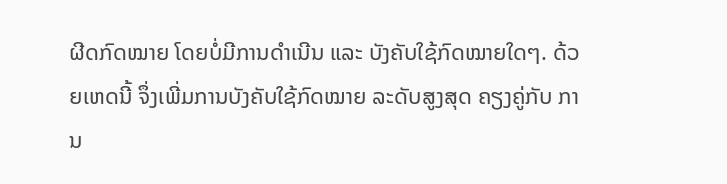ຜີດກົດໝາຍ ໂດຍບໍ່ມີການດຳເນີນ ແລະ ບັງຄັບໃຊ້ກົດໝາຍໃດໆ. ດ້ວຍເຫດນີ້ ຈຶ່ງເພີ່ມການບັງຄັບໃຊ້ກົດໝາຍ ລະດັບສູງສຸດ ຄຽງຄູ່ກັບ ການ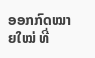ອອກກົດໝາຍໃໝ່ ທີ່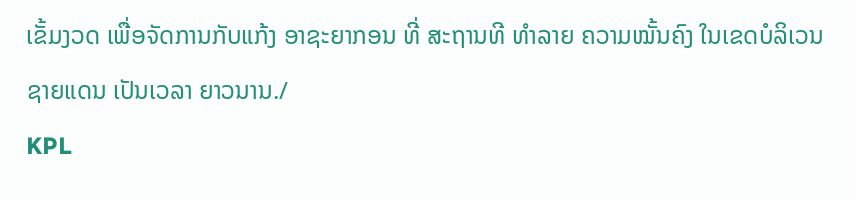ເຂັ້ມງວດ ເພື່ອຈັດການກັບແກ້ງ ອາຊະຍາກອນ ທີ່ ສະຖານທີ ທຳລາຍ ຄວາມໝັ້ນຄົງ ໃນເຂດບໍລິເວນ ຊາຍແດນ ເປັນເວລາ ຍາວນານ./
KPL